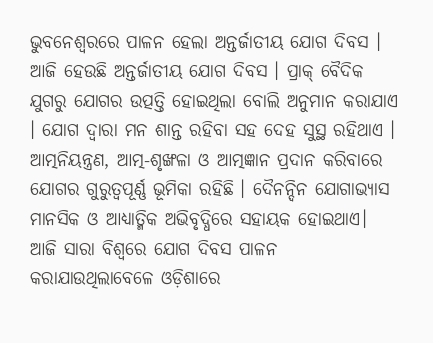ଭୁବନେଶ୍ୱରରେ ପାଳନ ହେଲା ଅନ୍ତର୍ଜାତୀୟ ଯୋଗ ଦିବସ । ଆଜି ହେଉଛି ଅନ୍ତର୍ଜାତୀୟ ଯୋଗ ଦିବସ । ପ୍ରାକ୍ ବୈଦିକ ଯୁଗରୁ ଯୋଗର ଉତ୍ପତ୍ତି ହୋଇଥିଲା ବୋଲି ଅନୁମାନ କରାଯାଏ । ଯୋଗ ଦ୍ୱାରା ମନ ଶାନ୍ତ ରହିବା ସହ ଦେହ ସୁସ୍ଥ ରହିଥାଏ । ଆତ୍ମନିୟନ୍ତ୍ରଣ, ଆତ୍ମ-ଶୃଙ୍ଖଳା ଓ ଆତ୍ମଜ୍ଞାନ ପ୍ରଦାନ କରିବାରେ ଯୋଗର ଗୁରୁତ୍ୱପୂର୍ଣ୍ଣ ଭୂମିକା ରହିଛି । ଦୈନନ୍ଦିନ ଯୋଗାଭ୍ୟାସ ମାନସିକ ଓ ଆଧ୍ୟାତ୍ମିକ ଅଭିବୃଦ୍ଧିରେ ସହାୟକ ହୋଇଥାଏ।
ଆଜି ସାରା ବିଶ୍ୱରେ ଯୋଗ ଦିବସ ପାଳନ କରାଯାଉଥିଲାବେଳେ ଓଡ଼ିଶାରେ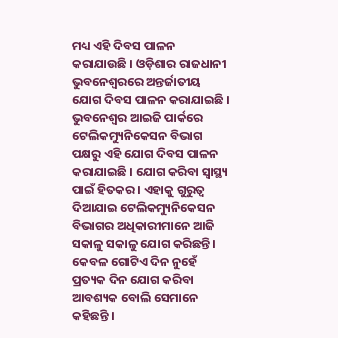ମଧ୍ୟ ଏହି ଦିବସ ପାଳନ କରାଯାଉଛି । ଓଡ଼ିଶାର ରାଜଧାନୀ ଭୁବନେଶ୍ୱରରେ ଅନ୍ତର୍ଜାତୀୟ ଯୋଗ ଦିବସ ପାଳନ କରାଯାଇଛି । ଭୁବନେଶ୍ୱର ଆଇଜି ପାର୍କରେ ଟେଲିକମ୍ୟୁନିକେସନ ବିଭାଗ ପକ୍ଷରୁ ଏହି ଯୋଗ ଦିବସ ପାଳନ କରାଯାଇଛି । ଯୋଗ କରିବା ସ୍ୱାସ୍ଥ୍ୟ ପାଇଁ ହିତକର । ଏହାକୁ ଗୁରୁତ୍ୱ ଦିଆଯାଇ ଟେଲିକମ୍ୟୁନିକେସନ ବିଭାଗର ଅଧିକାରୀମାନେ ଆଜି ସକାଳୁ ସକାଳୁ ଯୋଗ କରିଛନ୍ତି । କେବଳ ଗୋଟିଏ ଦିନ ନୁହେଁ ପ୍ରତ୍ୟକ ଦିନ ଯୋଗ କରିବା ଆବଶ୍ୟକ ବୋଲି ସେମାନେ କହିଛନ୍ତି ।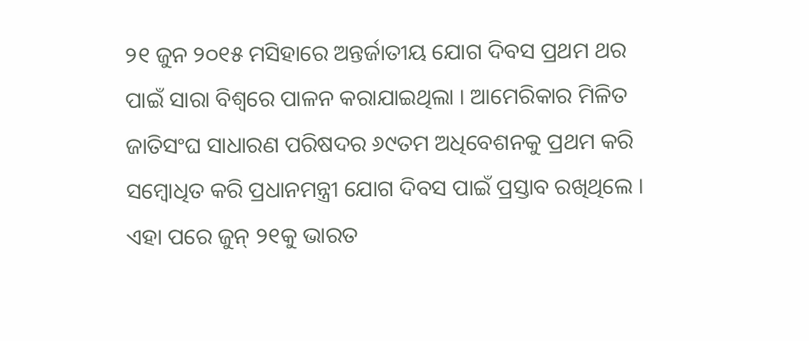୨୧ ଜୁନ ୨୦୧୫ ମସିହାରେ ଅନ୍ତର୍ଜାତୀୟ ଯୋଗ ଦିବସ ପ୍ରଥମ ଥର ପାଇଁ ସାରା ବିଶ୍ୱରେ ପାଳନ କରାଯାଇଥିଲା । ଆମେରିକାର ମିଳିତ ଜାତିସଂଘ ସାଧାରଣ ପରିଷଦର ୬୯ତମ ଅଧିବେଶନକୁ ପ୍ରଥମ କରି ସମ୍ବୋଧିତ କରି ପ୍ରଧାନମନ୍ତ୍ରୀ ଯୋଗ ଦିବସ ପାଇଁ ପ୍ରସ୍ତାବ ରଖିଥିଲେ । ଏହା ପରେ ଜୁନ୍ ୨୧କୁ ଭାରତ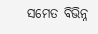ସମେତ ବିଭିନ୍ନ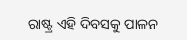ରାଷ୍ଟ୍ର ଏହି ଦିବସକୁ ପାଳନ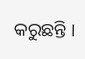କରୁଛନ୍ତି ।